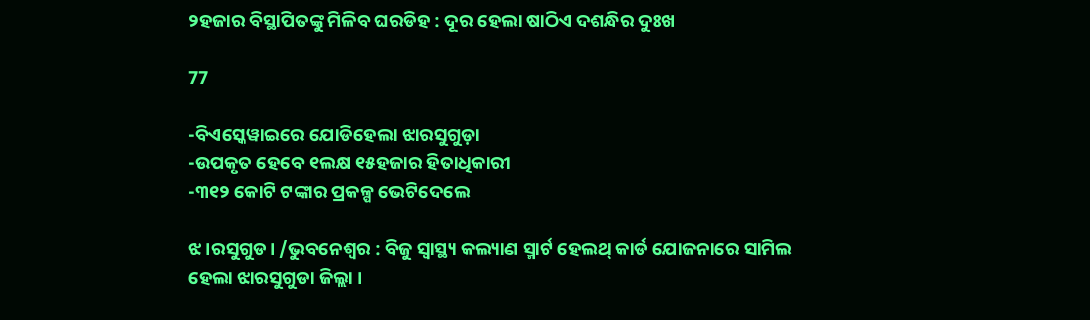୨ହଜାର ବିସ୍ଥାପିତଙ୍କୁ ମିଳିବ ଘରଡିହ : ଦୂର ହେଲା ଷାଠିଏ ଦଶନ୍ଧିର ଦୁଃଖ

77

-ବିଏସ୍କେୱାଇରେ ଯୋଡିହେଲା ଝାରସୁଗୁଡ଼ା
-ଉପକୃତ ହେବେ ୧ଲକ୍ଷ ୧୫ହଜାର ହିତାଧିକାରୀ
-୩୧୨ କୋଟି ଟଙ୍କାର ପ୍ରକଳ୍ପ ଭେଟିଦେଲେ

ଝ।ରସୁଗୁଡ। /ଭୁବନେଶ୍ୱର : ବିଜୁ ସ୍ୱାସ୍ଥ୍ୟ କଲ୍ୟାଣ ସ୍ମାର୍ଟ ହେଲଥ୍ କାର୍ଡ ଯୋଜନାରେ ସାମିଲ ହେଲା ଝାରସୁଗୁଡା ଜିଲ୍ଲା ।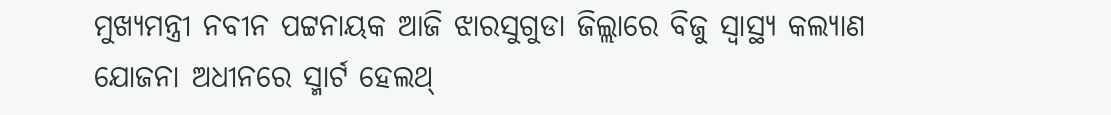ମୁଖ୍ୟମନ୍ତ୍ରୀ ନବୀନ ପଟ୍ଟନାୟକ ଆଜି ଝାରସୁଗୁଡା ଜିଲ୍ଲାରେ ବିଜୁ ସ୍ୱାସ୍ଥ୍ୟ କଲ୍ୟାଣ ଯୋଜନା ଅଧୀନରେ ସ୍ମାର୍ଟ ହେଲଥ୍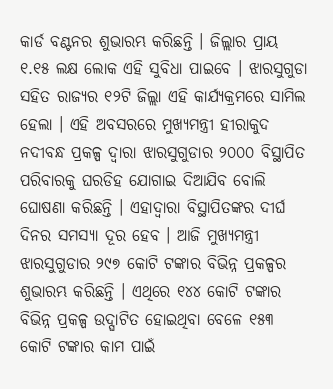କାର୍ଡ ବଣ୍ଟନର ଶୁଭାରମ୍ଭ କରିଛନ୍ତି । ଜିଲ୍ଲାର ପ୍ରାୟ ୧.୧୫ ଲକ୍ଷ ଲୋକ ଏହି ସୁବିଧା ପାଇବେ । ଝାରସୁଗୁଡା ସହିତ ରାଜ୍ୟର ୧୨ଟି ଜିଲ୍ଲା ଏହି କାର୍ଯ୍ୟକ୍ରମରେ ସାମିଲ ହେଲା । ଏହି ଅବସରରେ ମୁଖ୍ୟମନ୍ତ୍ରୀ ହୀରାକୁଦ ନଦୀବନ୍ଧ ପ୍ରକଳ୍ପ ଦ୍ୱାରା ଝାରସୁଗୁଡାର ୨୦୦୦ ବିସ୍ଥାପିତ ପରିବାରକୁ ଘରଡିହ ଯୋଗାଇ ଦିଆଯିବ ବୋଲି ଘୋଷଣା କରିଛନ୍ତି । ଏହାଦ୍ୱାରା ବିସ୍ଥାପିତଙ୍କର ଦୀର୍ଘ ଦିନର ସମସ୍ୟା ଦୂର ହେବ । ଆଜି ମୁଖ୍ୟମନ୍ତ୍ରୀ ଝାରସୁଗୁଡାର ୨୯୭ କୋଟି ଟଙ୍କାର ବିଭିନ୍ନ ପ୍ରକଳ୍ପର ଶୁଭାରମ୍ଭ କରିଛନ୍ତି । ଏଥିରେ ୧୪୪ କୋଟି ଟଙ୍କାର ବିଭିନ୍ନ ପ୍ରକଳ୍ପ ଉଦ୍ଘାଟିତ ହୋଇଥିବା ବେଳେ ୧୫୩ କୋଟି ଟଙ୍କାର କାମ ପାଇଁ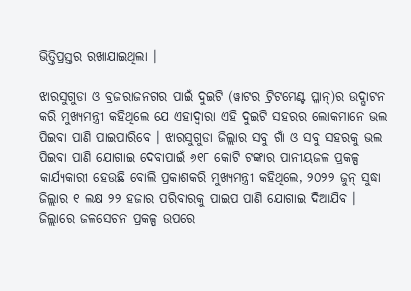ଭିତ୍ତିପ୍ରସ୍ତର ରଖାଯାଇଥିଲା ।

ଝାରସୁଗୁଡା ଓ ବ୍ରଜରାଜନଗର ପାଇଁ ଦୁଇଟି (ୱାଟର ଟ୍ରିଟମେଣ୍ଟ ପ୍ଳାନ୍)ର ଉଦ୍ଘାଟନ କରି ମୁଖ୍ୟମନ୍ତ୍ରୀ କହିଥିଲେ ଯେ ଏହାଦ୍ୱାରା ଏହି ଦୁଇଟି ସହରର ଲୋକମାନେ ଭଲ ପିଇବା ପାଣି ପାଇପାରିବେ । ଝାରସୁଗୁଡା ଜିଲ୍ଲାର ସବୁ ଗାଁ ଓ ସବୁ ସହରକୁ ଭଲ ପିଇବା ପାଣି ଯୋଗାଇ ଦେବାପାଇଁ ୬୧୮ କୋଟି ଟଙ୍କାର ପାନୀୟଜଳ ପ୍ରକଳ୍ପ କାର୍ଯ୍ୟକାରୀ ହେଉଛି ବୋଲି ପ୍ରକାଶକରି ମୁଖ୍ୟମନ୍ତ୍ରୀ କହିଥିଲେ, ୨୦୨୨ ଜୁନ୍ ସୁଦ୍ଧା ଜିଲ୍ଲାର ୧ ଲକ୍ଷ ୨୨ ହଜାର ପରିବାରକୁ ପାଇପ ପାଣି ଯୋଗାଇ ଦିଆଯିବ । ଜିଲ୍ଲାରେ ଜଳସେଚନ ପ୍ରକଳ୍ପ ଉପରେ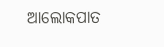ଆଲୋକପାତ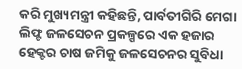କରି ମୁଖ୍ୟମନ୍ତ୍ରୀ କହିଛନ୍ତି, ପାର୍ବତୀଗିରି ମେଗା ଲିଫ୍ଟ ଜଳସେଚନ ପ୍ରକଳ୍ପରେ ଏକ ହଜାର ହେକ୍ଟର ଚାଷ ଜମିକୁ ଜଳସେଚନର ସୁବିଧା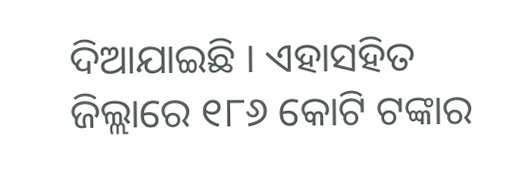ଦିଆଯାଇଛି । ଏହାସହିତ ଜିଲ୍ଲାରେ ୧୮୬ କୋଟି ଟଙ୍କାର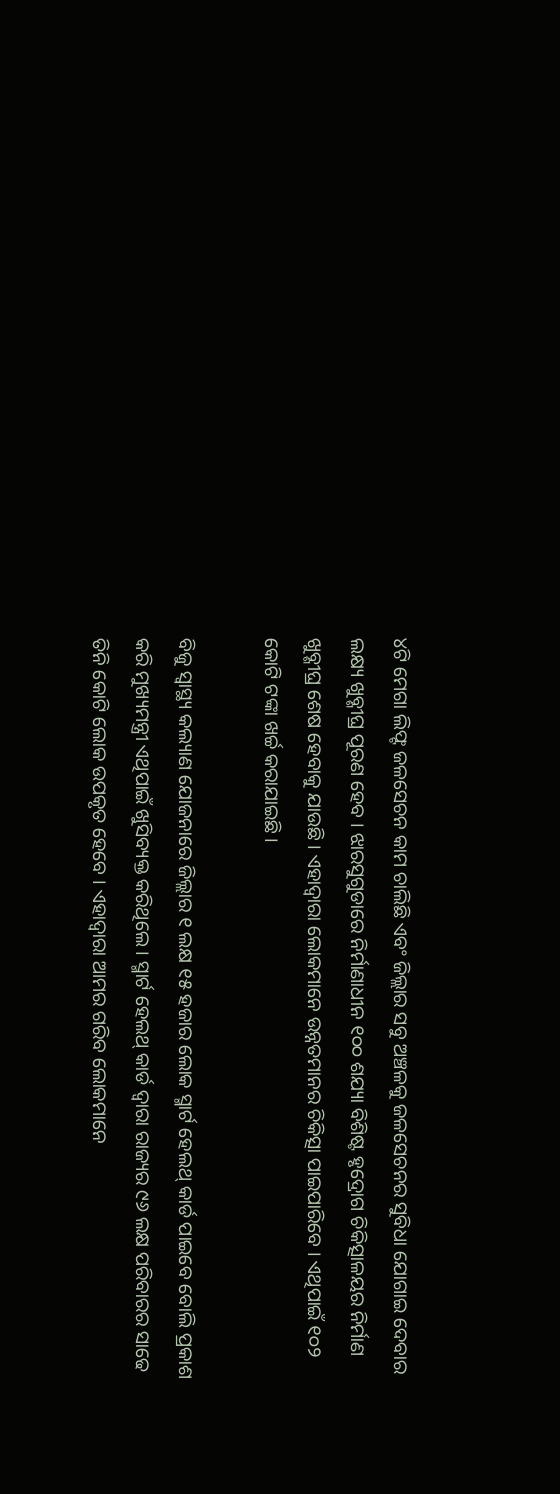୪ଟି ମେଗା ଲିଫ୍ଟ ଜଳସେଚନ କାମ ଚାଲିଛି ଏବଂ ଜିଲ୍ଲାର ସବୁ ଅଞ୍ଚଳକୁ ଜଳସେଚନର ସୁବିଧା ଯୋଗାଇ ଦେବାର ଲକ୍ଷ୍ୟ ଖୁବ୍ଶୀଘ୍ର ପୂରଣ ହେବ । ଝାରସୁଗୁଡାରେ ନିର୍ମାଣାଧୀନ ୧୦୦ ଶଯ୍ୟା ବିଶିଷ୍ଟ ହୃଦ୍ରୋଗ ଚିକିତ୍ସାଳୟର ନିର୍ମାଣ ଖୁବ୍ଶୀଘ୍ର ଶେଷ ହେବାକୁ ଯାଉଛି । ଏହାଦ୍ୱାରା ଲୋକମାନେ ଉନ୍ନତମାନର ଚିକିତ୍ସା ପାଇପାରିବେ । ଏଥିପାଇଁ ୧୦୨ କୋଟି ଟଙ୍କା ଖର୍ଚ୍ଚ କରାଯାଇଛି ।

ବିଜୁ ସ୍ୱାସ୍ଥ୍ୟ କଲ୍ୟାଣ ଯୋଜନାରେ ଜିଲ୍ଲାର ୧ ଲକ୍ଷ ୧୫ ହଜାର ଲୋକ ସ୍ମାର୍ଟ ହେଲଥ୍ କାର୍ଡ ପାଇବେ ବୋଲି ପ୍ରକାଶ କରି ମୁଖ୍ୟମନ୍ତ୍ରୀ ଏଥିପାଇଁ ଖୁସିବ୍ୟକ୍ତ କରିଥିଲେ । ସ୍ମାର୍ଟ ହେଲଥ୍ କାର୍ଡ ଦ୍ୱାରା ରାଜ୍ୟର ୯୬ ଲକ୍ଷ ପରିବାରର ସାଢେ ତିନି କୋଟି ଲୋକ ଉପକୃତ ହେବେ । ଏହାଦ୍ୱାରା ଆମର ଗରିବ ଲୋକମାନେ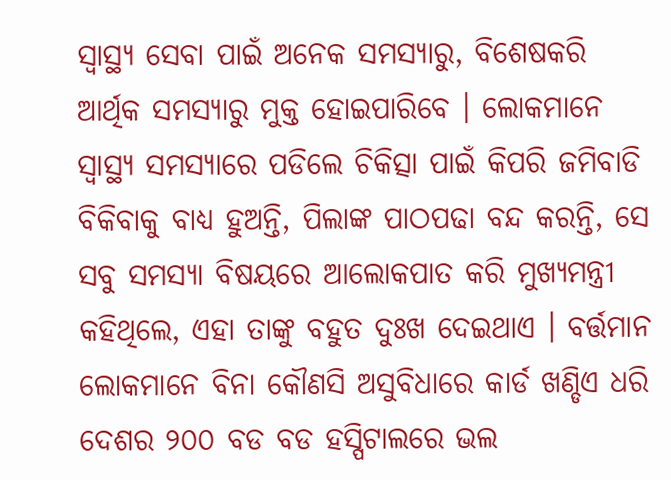ସ୍ୱାସ୍ଥ୍ୟ ସେବା ପାଇଁ ଅନେକ ସମସ୍ୟାରୁ, ବିଶେଷକରି ଆର୍ଥିକ ସମସ୍ୟାରୁ ମୁକ୍ତ ହୋଇପାରିବେ । ଲୋକମାନେ ସ୍ୱାସ୍ଥ୍ୟ ସମସ୍ୟାରେ ପଡିଲେ ଚିକିତ୍ସା ପାଇଁ କିପରି ଜମିବାଡି ବିକିବାକୁ ବାଧ୍ୟ ହୁଅନ୍ତି, ପିଲାଙ୍କ ପାଠପଢା ବନ୍ଦ କରନ୍ତି, ସେ ସବୁ ସମସ୍ୟା ବିଷୟରେ ଆଲୋକପାତ କରି ମୁଖ୍ୟମନ୍ତ୍ରୀ କହିଥିଲେ, ଏହା ତାଙ୍କୁ ବହୁତ ଦୁଃଖ ଦେଇଥାଏ । ବର୍ତ୍ତମାନ ଲୋକମାନେ ବିନା କୌଣସି ଅସୁବିଧାରେ କାର୍ଡ ଖଣ୍ଡିଏ ଧରି ଦେଶର ୨୦୦ ବଡ ବଡ ହସ୍ପିଟାଲରେ ଭଲ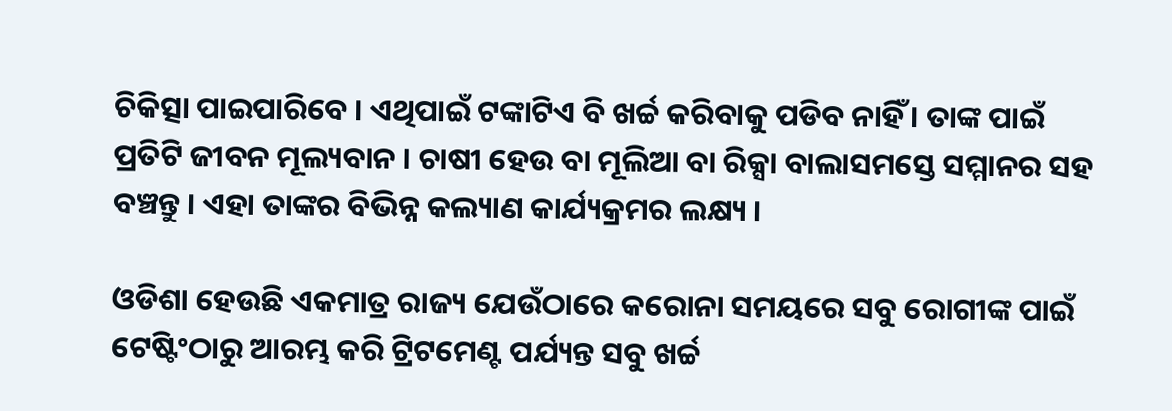ଚିକିତ୍ସା ପାଇପାରିବେ । ଏଥିପାଇଁ ଟଙ୍କାଟିଏ ବି ଖର୍ଚ୍ଚ କରିବାକୁ ପଡିବ ନାହିଁ । ତାଙ୍କ ପାଇଁ ପ୍ରତିଟି ଜୀବନ ମୂଲ୍ୟବାନ । ଚାଷୀ ହେଉ ବା ମୂଲିଆ ବା ରିକ୍ସା ବାଲାସମସ୍ତେ ସମ୍ମାନର ସହ ବଞ୍ଚନ୍ତୁ । ଏହା ତାଙ୍କର ବିଭିନ୍ନ କଲ୍ୟାଣ କାର୍ଯ୍ୟକ୍ରମର ଲକ୍ଷ୍ୟ ।

ଓଡିଶା ହେଉଛି ଏକମାତ୍ର ରାଜ୍ୟ ଯେଉଁଠାରେ କରୋନା ସମୟରେ ସବୁ ରୋଗୀଙ୍କ ପାଇଁ ଟେଷ୍ଟିଂଠାରୁ ଆରମ୍ଭ କରି ଟ୍ରିଟମେଣ୍ଟ ପର୍ଯ୍ୟନ୍ତ ସବୁ ଖର୍ଚ୍ଚ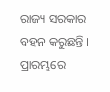ରାଜ୍ୟ ସରକାର ବହନ କରୁଛନ୍ତି । ପ୍ରାରମ୍ଭରେ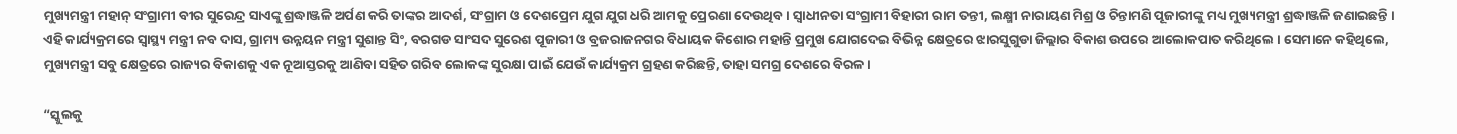ମୁଖ୍ୟମନ୍ତ୍ରୀ ମହାନ୍ ସଂଗ୍ରାମୀ ବୀର ସୁରେନ୍ଦ୍ର ସାଏଙ୍କୁ ଶ୍ରଦ୍ଧାଞ୍ଜଳି ଅର୍ପଣ କରି ତାଙ୍କର ଆଦର୍ଶ, ସଂଗ୍ରାମ ଓ ଦେଶପ୍ରେମ ଯୁଗ ଯୁଗ ଧରି ଆମକୁ ପ୍ରେରଣା ଦେଉଥିବ । ସ୍ୱାଧୀନତା ସଂଗ୍ରାମୀ ବିହାରୀ ରାମ ତନ୍ତୀ, ଲକ୍ଷ୍ମୀ ନାରାୟଣ ମିଶ୍ର ଓ ଚିନ୍ତାମଣି ପୂଜାରୀଙ୍କୁ ମଧ୍ୟ ମୁଖ୍ୟମନ୍ତ୍ରୀ ଶ୍ରଦ୍ଧାଞ୍ଜଳି ଜଣାଇଛନ୍ତି । ଏହି କାର୍ଯ୍ୟକ୍ରମରେ ସ୍ୱାସ୍ଥ୍ୟ ମନ୍ତ୍ରୀ ନବ ଦାସ, ଗ୍ରାମ୍ୟ ଉନ୍ନୟନ ମନ୍ତ୍ରୀ ସୁଶାନ୍ତ ସିଂ, ବରଗଡ ସାଂସଦ ସୁରେଶ ପୂଜାରୀ ଓ ବ୍ରଜରାଜନଗର ବିଧାୟକ କିଶୋର ମହାନ୍ତି ପ୍ରମୁଖ ଯୋଗଦେଇ ବିଭିନ୍ନ କ୍ଷେତ୍ରରେ ଝାରସୁଗୁଡା ଜିଲ୍ଲାର ବିକାଶ ଉପରେ ଆଲୋକପାତ କରିଥିଲେ । ସେମାନେ କହିଥିଲେ, ମୁଖ୍ୟମନ୍ତ୍ରୀ ସବୁ କ୍ଷେତ୍ରରେ ରାଜ୍ୟର ବିକାଶକୁ ଏକ ନୂଆସ୍ତରକୁ ଆଣିବା ସହିତ ଗରିବ ଲୋକଙ୍କ ସୁରକ୍ଷା ପାଇଁ ଯେଉଁ କାର୍ଯ୍ୟକ୍ରମ ଗ୍ରହଣ କରିଛନ୍ତି, ତାହା ସମଗ୍ର ଦେଶରେ ବିରଳ ।

“ସ୍କୁଲକୁ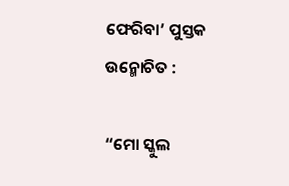ଫେରିବା’ ପୁସ୍ତକ ଉନ୍ମୋଚିତ :

“ମୋ ସ୍କୁଲ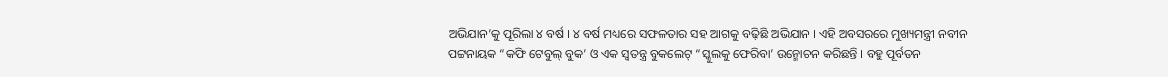ଅଭିଯାନ’କୁ ପୂରିଲା ୪ ବର୍ଷ । ୪ ବର୍ଷ ମଧ୍ୟରେ ସଫଳତାର ସହ ଆଗକୁ ବଢ଼ିଛି ଅଭିଯାନ । ଏହି ଅବସରରେ ମୁଖ୍ୟମନ୍ତ୍ରୀ ନବୀନ ପଟ୍ଟନାୟକ “କଫି ଟେବୁଲ୍ ବୁକ’ ଓ ଏକ ସ୍ୱତନ୍ତ୍ର ବୁକଲେଟ୍ “ସ୍କୁଲକୁ ଫେରିବା’ ଉନ୍ମୋଚନ କରିଛନ୍ତି । ବହୁ ପୂର୍ବତନ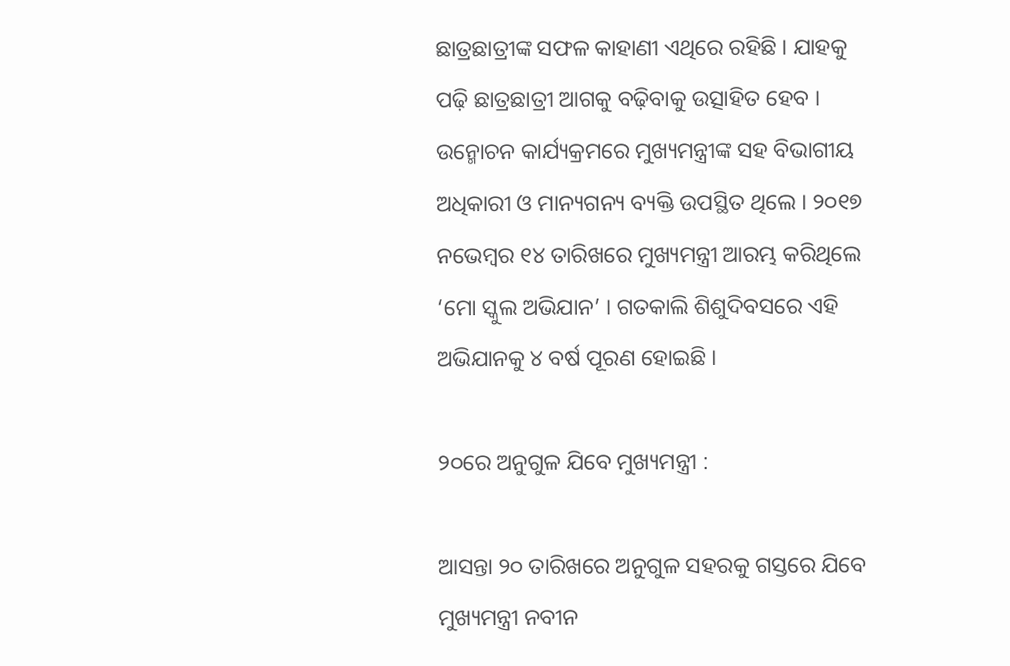ଛାତ୍ରଛାତ୍ରୀଙ୍କ ସଫଳ କାହାଣୀ ଏଥିରେ ରହିଛି । ଯାହକୁ ପଢ଼ି ଛାତ୍ରଛାତ୍ରୀ ଆଗକୁ ବଢ଼ିବାକୁ ଉତ୍ସାହିତ ହେବ । ଉନ୍ମୋଚନ କାର୍ଯ୍ୟକ୍ରମରେ ମୁଖ୍ୟମନ୍ତ୍ରୀଙ୍କ ସହ ବିଭାଗୀୟ ଅଧିକାରୀ ଓ ମାନ୍ୟଗନ୍ୟ ବ୍ୟକ୍ତି ଉପସ୍ଥିତ ଥିଲେ । ୨୦୧୭ ନଭେମ୍ବର ୧୪ ତାରିଖରେ ମୁଖ୍ୟମନ୍ତ୍ରୀ ଆରମ୍ଭ କରିଥିଲେ ‘ମୋ ସ୍କୁଲ ଅଭିଯାନ’ । ଗତକାଲି ଶିଶୁଦିବସରେ ଏହି ଅଭିଯାନକୁ ୪ ବର୍ଷ ପୂରଣ ହୋଇଛି ।

୨୦ରେ ଅନୁଗୁଳ ଯିବେ ମୁଖ୍ୟମନ୍ତ୍ରୀ :

ଆସନ୍ତା ୨୦ ତାରିଖରେ ଅନୁଗୁଳ ସହରକୁ ଗସ୍ତରେ ଯିବେ ମୁଖ୍ୟମନ୍ତ୍ରୀ ନବୀନ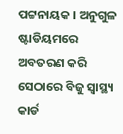ପଟ୍ଟନାୟକ । ଅନୁଗୁଳ ଷ୍ଟାଡିୟମରେ ଅବତରଣ କରି ସେଠାରେ ବିଜୁ ସ୍ୱାସ୍ଥ୍ୟ କାର୍ଡ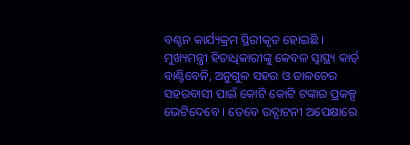ବଣ୍ଟନ କାର୍ଯ୍ୟକ୍ରମ ସ୍ଥିରୀକୃତ ହୋଇଛି । ମୁଖ୍ୟମନ୍ତ୍ରୀ ହିତାଧିକାରୀଙ୍କୁ କେବଳ ସ୍ୱାସ୍ଥ୍ୟ କାର୍ଡ୍ ବାଣ୍ଟିବେନି, ଅନୁଗୁଳ ସହର ଓ ତାଳଚେର ସହରବାସୀ ପାଇଁ କୋଟି କୋଟି ଟଙ୍କାର ପ୍ରକଳ୍ପ ଭେଟିଦେବେ । ତେବେ ଉଦ୍ଘାଟନୀ ଅପେକ୍ଷାରେ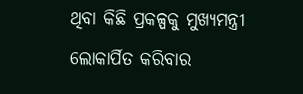ଥିବା କିଛି ପ୍ରକଳ୍ପକୁ ମୁଖ୍ୟମନ୍ତ୍ରୀ ଲୋକାର୍ପିତ କରିବାର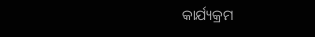କାର୍ଯ୍ୟକ୍ରମ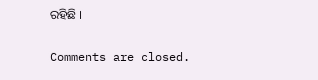ରହିଛି ।

Comments are closed.